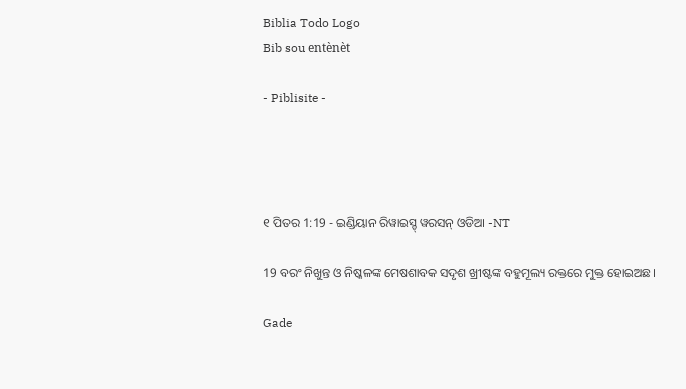Biblia Todo Logo
Bib sou entènèt

- Piblisite -




୧ ପିତର 1:19 - ଇଣ୍ଡିୟାନ ରିୱାଇସ୍ଡ୍ ୱରସନ୍ ଓଡିଆ -NT

19 ବରଂ ନିଖୁନ୍ତ ଓ ନିଷ୍କଳଙ୍କ ମେଷଶାବକ ସଦୃଶ ଖ୍ରୀଷ୍ଟଙ୍କ ବହୁମୂଲ୍ୟ ରକ୍ତରେ ମୁକ୍ତ ହୋଇଅଛ।

Gade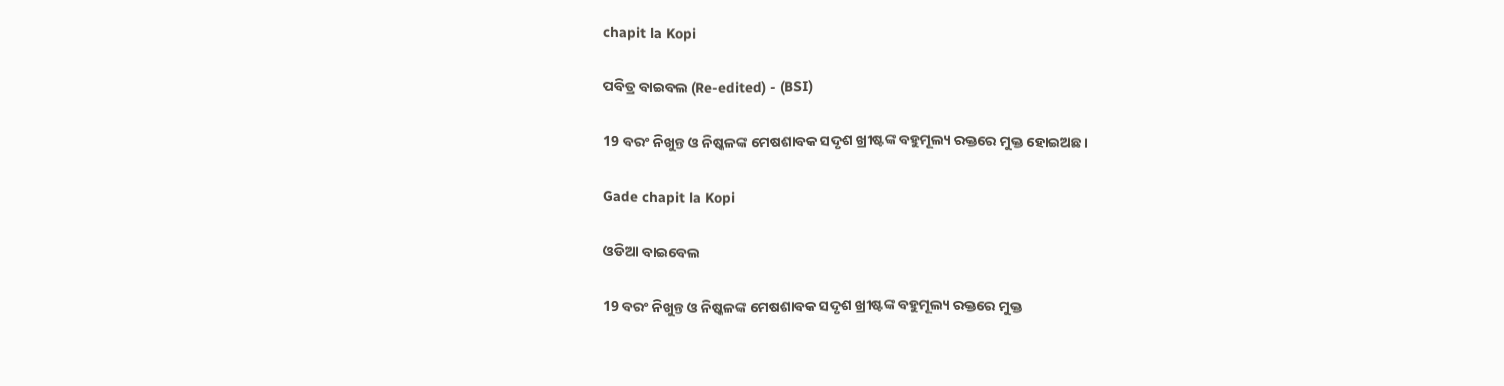chapit la Kopi

ପବିତ୍ର ବାଇବଲ (Re-edited) - (BSI)

19 ବରଂ ନିଖୁନ୍ତ ଓ ନିଷ୍କଳଙ୍କ ମେଷଶାବକ ସଦୃଶ ଖ୍ରୀଷ୍ଟଙ୍କ ବହୁମୂଲ୍ୟ ରକ୍ତରେ ମୁକ୍ତ ହୋଇଅଛ।

Gade chapit la Kopi

ଓଡିଆ ବାଇବେଲ

19 ବରଂ ନିଖୁନ୍ତ ଓ ନିଷ୍କଳଙ୍କ ମେଷଶାବକ ସଦୃଶ ଖ୍ରୀଷ୍ଟଙ୍କ ବହୁମୂଲ୍ୟ ରକ୍ତରେ ମୁକ୍ତ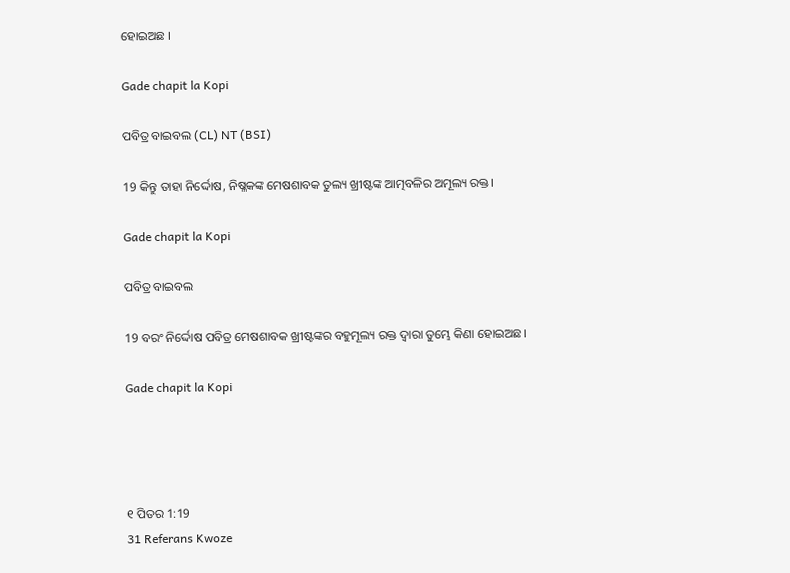ହୋଇଅଛ ।

Gade chapit la Kopi

ପବିତ୍ର ବାଇବଲ (CL) NT (BSI)

19 କିନ୍ତୁ ତାହା ନିର୍ଦ୍ଦୋଷ, ନିଷ୍ଳକଙ୍କ ମେଷଶାବକ ତୁଲ୍ୟ ଖ୍ରୀଷ୍ଟଙ୍କ ଆତ୍ମବଳିର ଅମୂଲ୍ୟ ରକ୍ତ।

Gade chapit la Kopi

ପବିତ୍ର ବାଇବଲ

19 ବରଂ ନିର୍ଦ୍ଦୋଷ ପବିତ୍ର ମେଷଶାବକ ଖ୍ରୀଷ୍ଟଙ୍କର ବହୁମୂଲ୍ୟ ରକ୍ତ ଦ୍ୱାରା ତୁମ୍ଭେ କିଣା ହୋଇଅଛ।

Gade chapit la Kopi




୧ ପିତର 1:19
31 Referans Kwoze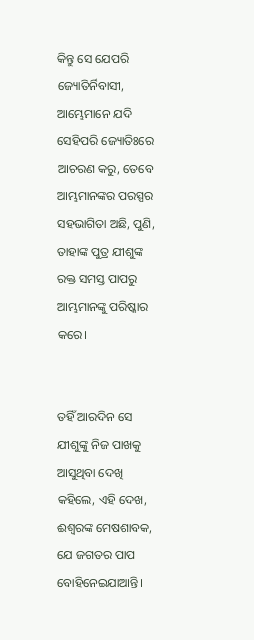କିନ୍ତୁ ସେ ଯେପରି ଜ୍ୟୋତିର୍ନିବାସୀ, ଆମ୍ଭେମାନେ ଯଦି ସେହିପରି ଜ୍ୟୋତିଃରେ ଆଚରଣ କରୁ, ତେବେ ଆମ୍ଭମାନଙ୍କର ପରସ୍ପର ସହଭାଗିତା ଅଛି, ପୁଣି, ତାହାଙ୍କ ପୁତ୍ର ଯୀଶୁଙ୍କ ରକ୍ତ ସମସ୍ତ ପାପରୁ ଆମ୍ଭମାନଙ୍କୁ ପରିଷ୍କାର କରେ।


ତହିଁ ଆରଦିନ ସେ ଯୀଶୁଙ୍କୁ ନିଜ ପାଖକୁ ଆସୁଥିବା ଦେଖି କହିଲେ, ଏହି ଦେଖ, ଈଶ୍ବରଙ୍କ ମେଷଶାବକ, ଯେ ଜଗତର ପାପ ବୋହିନେଇଯାଆନ୍ତି।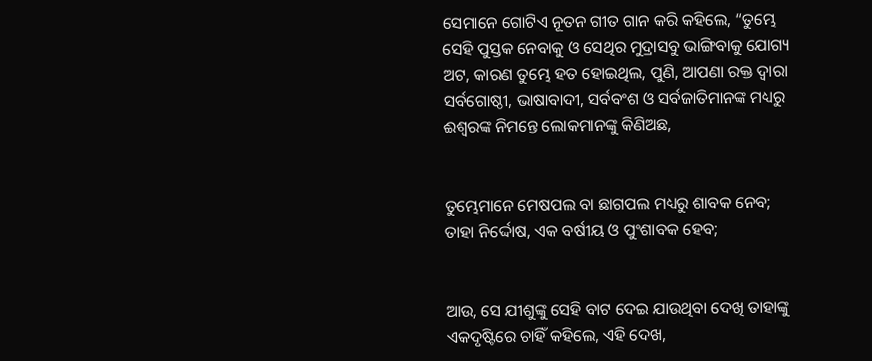ସେମାନେ ଗୋଟିଏ ନୂତନ ଗୀତ ଗାନ କରି କହିଲେ, “ତୁମ୍ଭେ ସେହି ପୁସ୍ତକ ନେବାକୁ ଓ ସେଥିର ମୁଦ୍ରାସବୁ ଭାଙ୍ଗିବାକୁ ଯୋଗ୍ୟ ଅଟ, କାରଣ ତୁମ୍ଭେ ହତ ହୋଇଥିଲ, ପୁଣି, ଆପଣା ରକ୍ତ ଦ୍ୱାରା ସର୍ବଗୋଷ୍ଠୀ, ଭାଷାବାଦୀ, ସର୍ବବଂଶ ଓ ସର୍ବଜାତିମାନଙ୍କ ମଧ୍ୟରୁ ଈଶ୍ବରଙ୍କ ନିମନ୍ତେ ଲୋକମାନଙ୍କୁ କିଣିଅଛ,


ତୁମ୍ଭେମାନେ ମେଷପଲ ବା ଛାଗପଲ ମଧ୍ୟରୁ ଶାବକ ନେବ; ତାହା ନିର୍ଦ୍ଦୋଷ, ଏକ ବର୍ଷୀୟ ଓ ପୁଂଶାବକ ହେବ;


ଆଉ, ସେ ଯୀଶୁଙ୍କୁ ସେହି ବାଟ ଦେଇ ଯାଉଥିବା ଦେଖି ତାହାଙ୍କୁ ଏକଦୃଷ୍ଟିରେ ଚାହିଁ କହିଲେ, ଏହି ଦେଖ,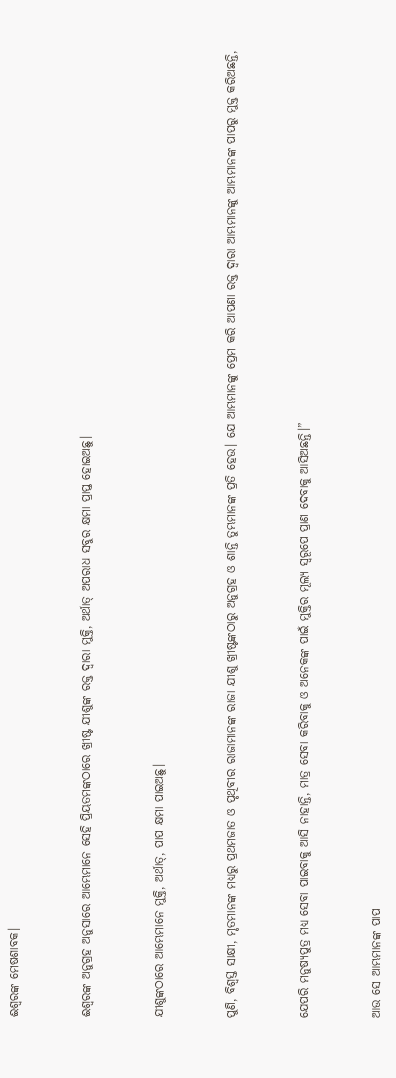ଈଶ୍ବରଙ୍କ ମେଷଶାବକ।


ଈଶ୍ବରଙ୍କ ଅନୁଗ୍ରହ ଅନୁସାରେ ଆମ୍ଭେମାନେ ସେହି ପ୍ରିୟତମଙ୍କଠାରେ ଖ୍ରୀଷ୍ଟ ଯୀଶୁଙ୍କ ରକ୍ତ ଦ୍ୱାରା ମୁକ୍ତି, ଅର୍ଥାତ୍‍ ଅପରାଧ ସବୁର କ୍ଷମା ପ୍ରାପ୍ତ ହୋଇଅଛୁ।


ଯୀଶୁଙ୍କଠାରେ ଆମ୍ଭେମାନେ ମୁକ୍ତି, ଅର୍ଥାତ୍‍, ପାପ କ୍ଷମା ପାଇଅଛୁ।


ପୁଣି, ବିଶ୍ୱସ୍ତ ସାକ୍ଷୀ, ମୃତମାନଙ୍କ ମଧ୍ୟରୁ ପ୍ରଥମଜାତ ଓ ପୃଥିବୀର ରାଜାମାନଙ୍କ ରାଜା ଯୀଶୁ ଖ୍ରୀଷ୍ଟଙ୍କଠାରୁ ଅନୁଗ୍ରହ ଓ ଶାନ୍ତି ତୁମ୍ଭମାନଙ୍କ ପ୍ରତି ହେଉ। ଯେ ଆମ୍ଭମାନଙ୍କୁ ପ୍ରେମ କରି ଆପଣା ରକ୍ତ ଦ୍ୱାରା ଆମ୍ଭମାନଙ୍କୁ ଆମ୍ଭମାନଙ୍କ ପାପରୁ ମୁକ୍ତ କରିଅଛନ୍ତି,


ଯେପରି ମନୁଷ୍ୟପୁତ୍ର ମଧ୍ୟ ସେବା ପାଇବାକୁ ଆସି ନାହାନ୍ତି, ମାତ୍ର ସେବା କରିବାକୁ ଓ ଅନେକଙ୍କ ପାଇଁ ମୁକ୍ତିର ମୂଲ୍ୟ ସ୍ୱରୂପେ ପ୍ରାଣ ଦେବାକୁ ଆସିଅଛନ୍ତି।”


ଆଉ ସେ ଆମ୍ଭମାନଙ୍କ ପାପ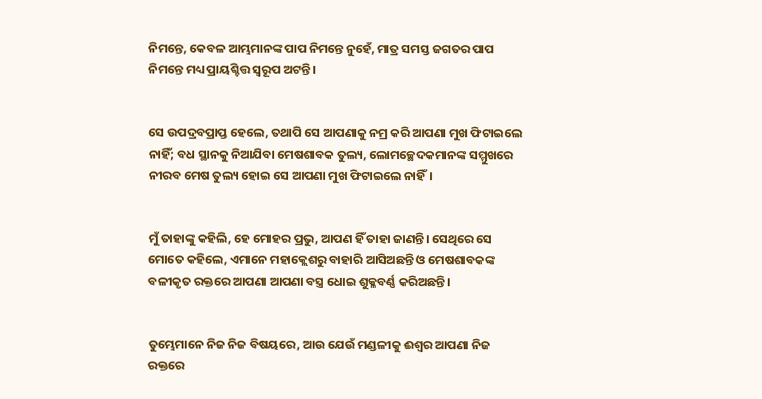ନିମନ୍ତେ, କେବଳ ଆମ୍ଭମାନଙ୍କ ପାପ ନିମନ୍ତେ ନୁହେଁ, ମାତ୍ର ସମସ୍ତ ଜଗତର ପାପ ନିମନ୍ତେ ମଧ୍ୟ ପ୍ରାୟଶ୍ଚିତ୍ତ ସ୍ୱରୂପ ଅଟନ୍ତି।


ସେ ଉପଦ୍ରବପ୍ରାପ୍ତ ହେଲେ, ତଥାପି ସେ ଆପଣାକୁ ନମ୍ର କରି ଆପଣା ମୁଖ ଫିଟାଇଲେ ନାହିଁ; ବଧ ସ୍ଥାନକୁ ନିଆଯିବା ମେଷଶାବକ ତୁଲ୍ୟ, ଲୋମଚ୍ଛେଦକମାନଙ୍କ ସମ୍ମୁଖରେ ନୀରବ ମେଷ ତୁଲ୍ୟ ହୋଇ ସେ ଆପଣା ମୁଖ ଫିଟାଇଲେ ନାହିଁ।


ମୁଁ ତାହାଙ୍କୁ କହିଲି, ହେ ମୋହର ପ୍ରଭୁ, ଆପଣ ହିଁ ତାହା ଜାଣନ୍ତି। ସେଥିରେ ସେ ମୋତେ କହିଲେ, ଏମାନେ ମହାକ୍ଲେଶରୁ ବାହାରି ଆସିଅଛନ୍ତି ଓ ମେଷଶାବକଙ୍କ ବଳୀକୃତ ରକ୍ତରେ ଆପଣା ଆପଣା ବସ୍ତ୍ର ଧୋଇ ଶୁକ୍ଳବର୍ଣ୍ଣ କରିଅଛନ୍ତି।


ତୁମ୍ଭେମାନେ ନିଜ ନିଜ ବିଷୟରେ, ଆଉ ଯେଉଁ ମଣ୍ଡଳୀକୁ ଈଶ୍ବର ଆପଣା ନିଜ ରକ୍ତରେ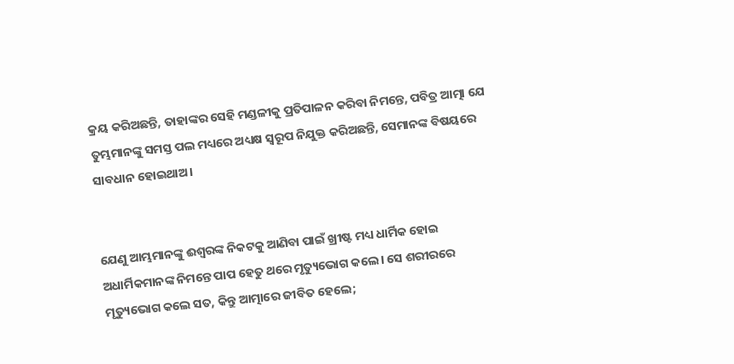କ୍ରୟ କରିଅଛନ୍ତି, ତାହାଙ୍କର ସେହି ମଣ୍ଡଳୀକୁ ପ୍ରତିପାଳନ କରିବା ନିମନ୍ତେ, ପବିତ୍ର ଆତ୍ମା ଯେ ତୁମ୍ଭମାନଙ୍କୁ ସମସ୍ତ ପଲ ମଧ୍ୟରେ ଅଧ୍ୟକ୍ଷ ସ୍ୱରୂପ ନିଯୁକ୍ତ କରିଅଛନ୍ତି, ସେମାନଙ୍କ ବିଷୟରେ ସାବଧାନ ହୋଇଥାଅ।


ଯେଣୁ ଆମ୍ଭମାନଙ୍କୁ ଈଶ୍ବରଙ୍କ ନିକଟକୁ ଆଣିବା ପାଇଁ ଖ୍ରୀଷ୍ଟ ମଧ୍ୟ ଧାର୍ମିକ ହୋଇ ଅଧାର୍ମିକମାନଙ୍କ ନିମନ୍ତେ ପାପ ହେତୁ ଥରେ ମୃତ୍ୟୁଭୋଗ କଲେ। ସେ ଶରୀରରେ ମୃତ୍ୟୁଭୋଗ କଲେ ସତ, କିନ୍ତୁ ଆତ୍ମାରେ ଜୀବିତ ହେଲେ;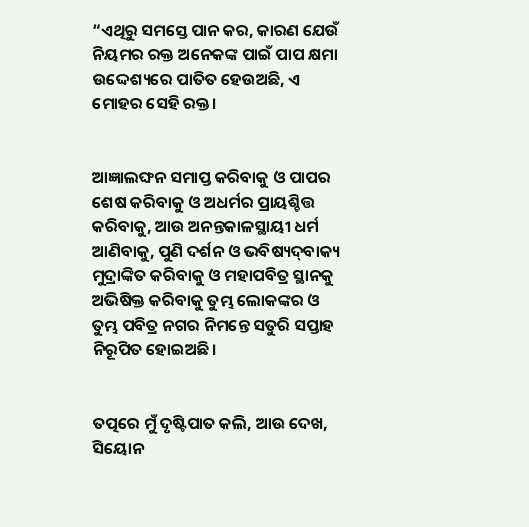“ଏଥିରୁ ସମସ୍ତେ ପାନ କର, କାରଣ ଯେଉଁ ନିୟମର ରକ୍ତ ଅନେକଙ୍କ ପାଇଁ ପାପ କ୍ଷମା ଉଦ୍ଦେଶ୍ୟରେ ପାତିତ ହେଉଅଛି, ଏ ମୋହର ସେହି ରକ୍ତ।


ଆଜ୍ଞାଲଙ୍ଘନ ସମାପ୍ତ କରିବାକୁ ଓ ପାପର ଶେଷ କରିବାକୁ ଓ ଅଧର୍ମର ପ୍ରାୟଶ୍ଚିତ୍ତ କରିବାକୁ, ଆଉ ଅନନ୍ତକାଳସ୍ଥାୟୀ ଧର୍ମ ଆଣିବାକୁ, ପୁଣି ଦର୍ଶନ ଓ ଭବିଷ୍ୟଦ୍‍ବାକ୍ୟ ମୁଦ୍ରାଙ୍କିତ କରିବାକୁ ଓ ମହାପବିତ୍ର ସ୍ଥାନକୁ ଅଭିଷିକ୍ତ କରିବାକୁ ତୁମ୍ଭ ଲୋକଙ୍କର ଓ ତୁମ୍ଭ ପବିତ୍ର ନଗର ନିମନ୍ତେ ସତୁରି ସପ୍ତାହ ନିରୂପିତ ହୋଇଅଛି।


ତତ୍ପରେ ମୁଁ ଦୃଷ୍ଟିପାତ କଲି, ଆଉ ଦେଖ, ସିୟୋନ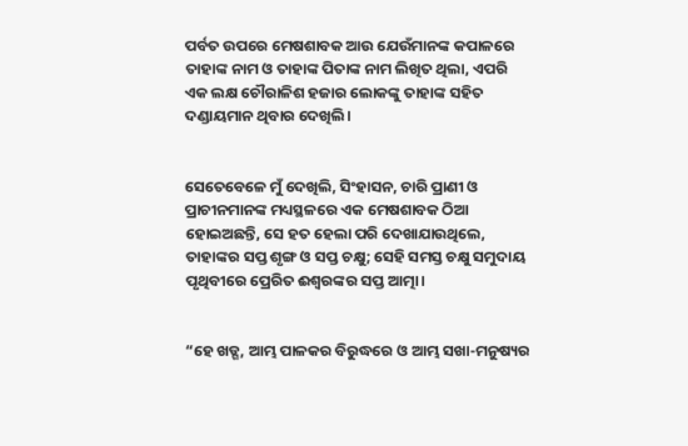ପର୍ବତ ଉପରେ ମେଷଶାବକ ଆଉ ଯେଉଁମାନଙ୍କ କପାଳରେ ତାହାଙ୍କ ନାମ ଓ ତାହାଙ୍କ ପିତାଙ୍କ ନାମ ଲିଖିତ ଥିଲା, ଏପରି ଏକ ଲକ୍ଷ ଚୌରାଳିଶ ହଜାର ଲୋକଙ୍କୁ ତାହାଙ୍କ ସହିତ ଦଣ୍ଡାୟମାନ ଥିବାର ଦେଖିଲି।


ସେତେବେଳେ ମୁଁ ଦେଖିଲି, ସିଂହାସନ, ଚାରି ପ୍ରାଣୀ ଓ ପ୍ରାଚୀନମାନଙ୍କ ମଧ୍ୟସ୍ଥଳରେ ଏକ ମେଷଶାବକ ଠିଆ ହୋଇଅଛନ୍ତି, ସେ ହତ ହେଲା ପରି ଦେଖାଯାଉଥିଲେ, ତାହାଙ୍କର ସପ୍ତ ଶୃଙ୍ଗ ଓ ସପ୍ତ ଚକ୍ଷୁ; ସେହି ସମସ୍ତ ଚକ୍ଷୁ ସମୁଦାୟ ପୃଥିବୀରେ ପ୍ରେରିତ ଈଶ୍ବରଙ୍କର ସପ୍ତ ଆତ୍ମା।


“ହେ ଖଡ୍ଗ, ଆମ୍ଭ ପାଳକର ବିରୁଦ୍ଧରେ ଓ ଆମ୍ଭ ସଖା-ମନୁଷ୍ୟର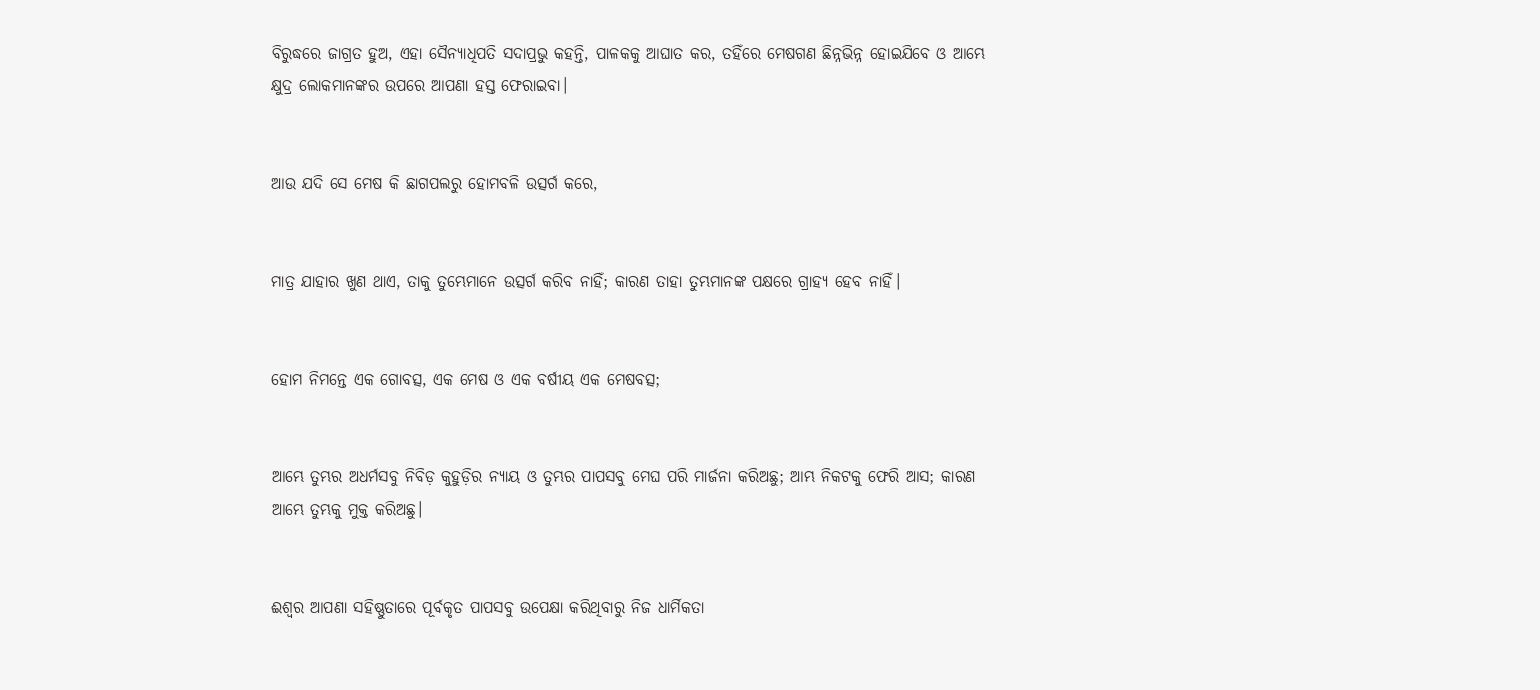ବିରୁଦ୍ଧରେ ଜାଗ୍ରତ ହୁଅ, ଏହା ସୈନ୍ୟାଧିପତି ସଦାପ୍ରଭୁ କହନ୍ତି, ପାଳକକୁ ଆଘାତ କର, ତହିଁରେ ମେଷଗଣ ଛିନ୍ନଭିନ୍ନ ହୋଇଯିବେ ଓ ଆମ୍ଭେ କ୍ଷୁଦ୍ର ଲୋକମାନଙ୍କର ଉପରେ ଆପଣା ହସ୍ତ ଫେରାଇବା।


ଆଉ ଯଦି ସେ ମେଷ କି ଛାଗପଲରୁ ହୋମବଳି ଉତ୍ସର୍ଗ କରେ,


ମାତ୍ର ଯାହାର ଖୁଣ ଥାଏ, ତାକୁ ତୁମ୍ଭେମାନେ ଉତ୍ସର୍ଗ କରିବ ନାହିଁ; କାରଣ ତାହା ତୁମ୍ଭମାନଙ୍କ ପକ୍ଷରେ ଗ୍ରାହ୍ୟ ହେବ ନାହିଁ।


ହୋମ ନିମନ୍ତେ ଏକ ଗୋବତ୍ସ, ଏକ ମେଷ ଓ ଏକ ବର୍ଷୀୟ ଏକ ମେଷବତ୍ସ;


ଆମ୍ଭେ ତୁମ୍ଭର ଅଧର୍ମସବୁ ନିବିଡ଼ କୁହୁଡ଼ିର ନ୍ୟାୟ ଓ ତୁମ୍ଭର ପାପସବୁ ମେଘ ପରି ମାର୍ଜନା କରିଅଛୁ; ଆମ୍ଭ ନିକଟକୁ ଫେରି ଆସ; କାରଣ ଆମ୍ଭେ ତୁମ୍ଭକୁ ମୁକ୍ତ କରିଅଛୁ।


ଈଶ୍ବର ଆପଣା ସହିଷ୍ଣୁତାରେ ପୂର୍ବକୃତ ପାପସବୁ ଉପେକ୍ଷା କରିଥିବାରୁ ନିଜ ଧାର୍ମିକତା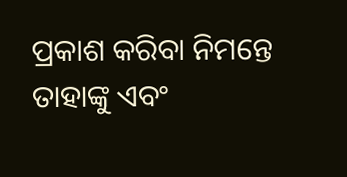ପ୍ରକାଶ କରିବା ନିମନ୍ତେ ତାହାଙ୍କୁ ଏବଂ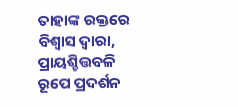ତାହାଙ୍କ ରକ୍ତରେ ବିଶ୍ୱାସ ଦ୍ୱାରା, ପ୍ରାୟଶ୍ଚିତ୍ତବଳି ରୂପେ ପ୍ରଦର୍ଶନ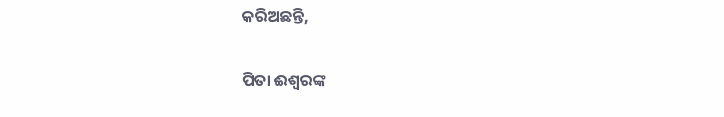କରିଅଛନ୍ତି,


ପିତା ଈଶ୍ବରଙ୍କ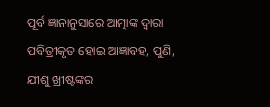ପୂର୍ବ ଜ୍ଞାନାନୁସାରେ ଆତ୍ମାଙ୍କ ଦ୍ୱାରା ପବିତ୍ରୀକୃତ ହୋଇ ଆଜ୍ଞାବହ, ପୁଣି, ଯୀଶୁ ଖ୍ରୀଷ୍ଟଙ୍କର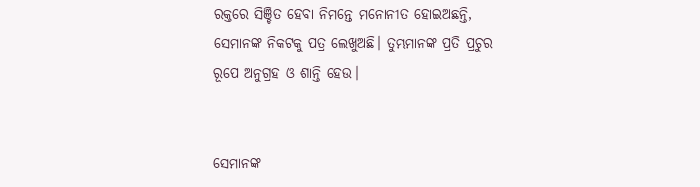ରକ୍ତରେ ସିଞ୍ଚିତ ହେବା ନିମନ୍ତେ ମନୋନୀତ ହୋଇଅଛନ୍ତି, ସେମାନଙ୍କ ନିକଟକୁ ପତ୍ର ଲେଖୁଅଛି। ତୁମ୍ଭମାନଙ୍କ ପ୍ରତି ପ୍ରଚୁର ରୂପେ ଅନୁଗ୍ରହ ଓ ଶାନ୍ତି ହେଉ।


ସେମାନଙ୍କ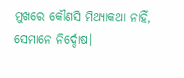ମୁଖରେ କୌଣସି ମିଥ୍ୟାକଥା ନାହିଁ, ସେମାନେ ନିର୍ଦ୍ଦୋଷ।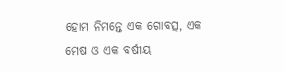ହୋମ ନିମନ୍ତେ ଏକ ଗୋବତ୍ସ, ଏକ ମେଷ ଓ ଏକ ବର୍ଷୀୟ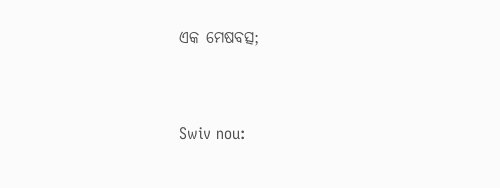ଏକ ମେଷବତ୍ସ;


Swiv nou: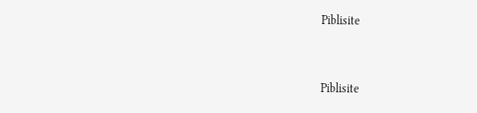Piblisite


Piblisite